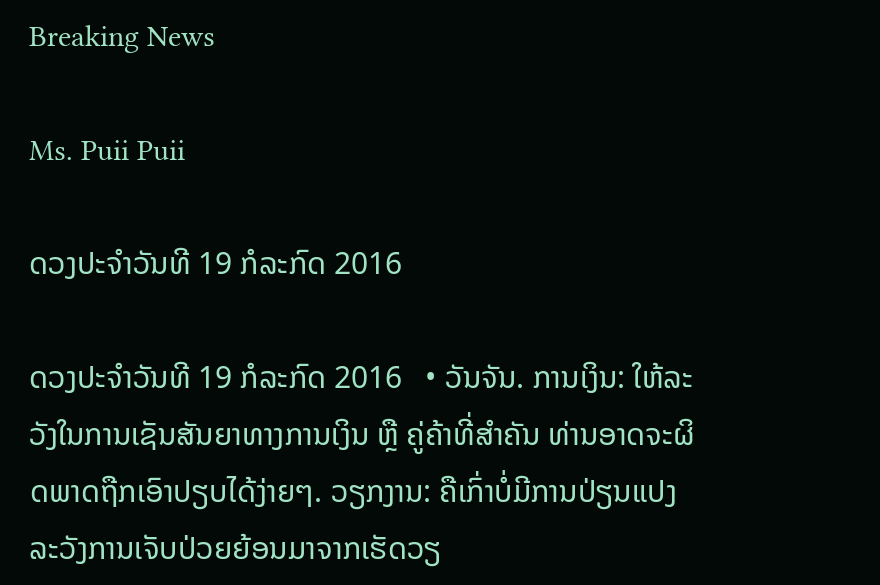Breaking News

Ms. Puii Puii

ດວງປະຈໍາວັນທີ 19 ກໍລະກົດ 2016

ດວງປະຈໍາວັນທີ 19 ກໍລະກົດ 2016   • ວັນຈັນ. ການເງິນ: ໃຫ້ລະວັງໃນການເຊັນສັນຍາທາງການເງິນ ຫຼື ຄູ່ຄ້າທີ່ສໍາຄັນ ທ່ານອາດຈະຜິດພາດຖືກເອົາປຽບໄດ້ງ່າຍໆ. ວຽກງານ: ຄືເກົ່າບໍ່ມີການປ່ຽນແປງ ລະວັງການເຈັບປ່ວຍຍ້ອນມາຈາກເຮັດວຽ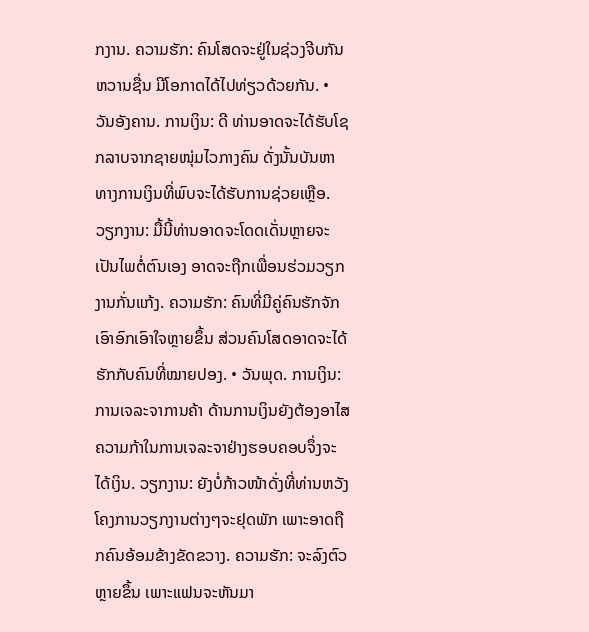ກງານ. ຄວາມຮັກ: ຄົນໂສດຈະຢູ່ໃນຊ່ວງຈີບກັນຫວານຊື່ນ ມີໂອກາດໄດ້ໄປທ່ຽວດ້ວຍກັນ. • ວັນອັງຄານ. ການເງິນ: ດີ ທ່ານອາດຈະໄດ້ຮັບໂຊກລາບຈາກຊາຍໜຸ່ມໄວກາງຄົນ ດັ່ງນັ້ນບັນຫາທາງການເງິນທີ່ພົບຈະໄດ້ຮັບການຊ່ວຍເຫຼືອ. ວຽກງານ: ມື້ນີ້ທ່ານອາດຈະໂດດເດັ່ນຫຼາຍຈະເປັນໄພຕໍ່ຕົນເອງ ອາດຈະຖືກເພື່ອນຮ່ວມວຽກງານກັ່ນແກ້ງ. ຄວາມຮັກ: ຄົນທີ່ມີຄູ່ຄົນຮັກຈັກເອົາອົກເອົາໃຈຫຼາຍຂຶ້ນ ສ່ວນຄົນໂສດອາດຈະໄດ້ຮັກກັບຄົນທີ່ໝາຍປອງ. • ວັນພຸດ. ການເງິນ: ການເຈລະຈາການຄ້າ ດ້ານການເງິນຍັງຕ້ອງອາໄສຄວາມກ້າໃນການເຈລະຈາຢ່າງຮອບຄອບຈຶ່ງຈະໄດ້ເງິນ. ວຽກງານ: ຍັງບໍ່ກ້າວໜ້າດັ່ງທີ່ທ່ານຫວັງ ໂຄງການວຽກງານຕ່າງໆຈະຢຸດພັກ ເພາະອາດຖືກຄົນອ້ອມຂ້າງຂັດຂວາງ. ຄວາມຮັກ: ຈະລົງຕົວຫຼາຍຂຶ້ນ ເພາະແຟນຈະຫັນມາ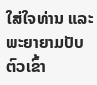ໃສ່ໃຈທ່ານ ແລະ ພະຍາຍາມປັບຕົວເຂົ້າ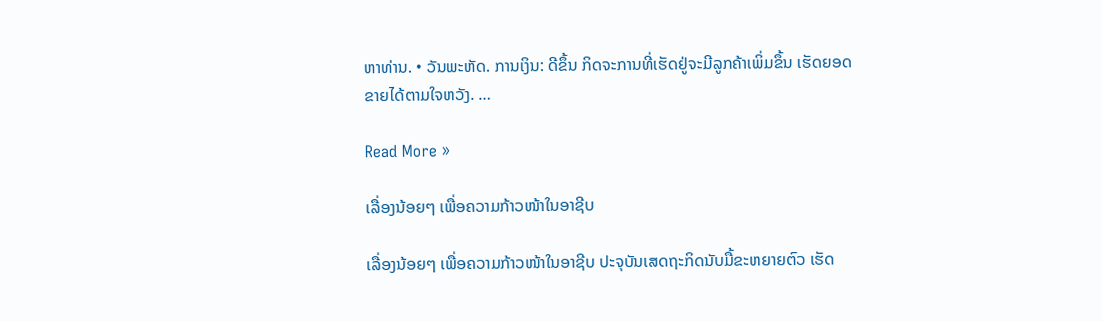ຫາທ່ານ. • ວັນພະຫັດ. ການເງິນ: ດີຂຶ້ນ ກິດຈະການທີ່ເຮັດຢູ່ຈະມີລູກຄ້າເພິ່ມຂຶ້ນ ເຮັດຍອດຂາຍໄດ້ຕາມໃຈຫວັງ. …

Read More »

ເລື່ອງນ້ອຍໆ ເພື່ອຄວາມກ້າວໜ້າໃນອາຊີບ

ເລື່ອງນ້ອຍໆ ເພື່ອຄວາມກ້າວໜ້າໃນອາຊີບ ປະຈຸບັນເສດຖະກິດນັບມື້ຂະຫຍາຍຕົວ ເຮັດ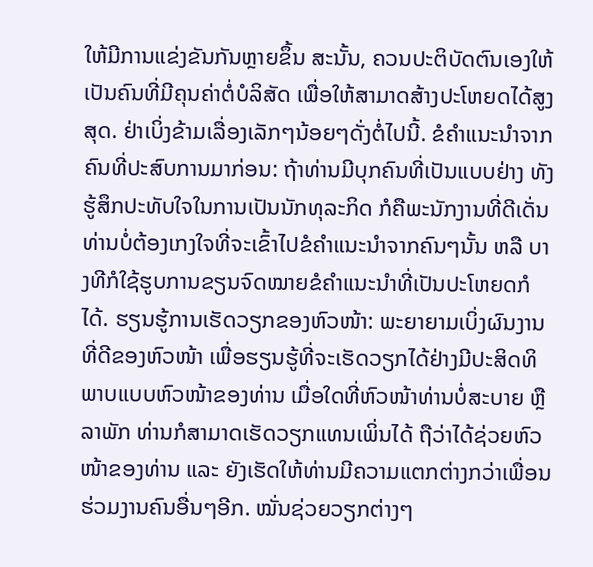ໃຫ້ມີການແຂ່ງຂັນກັນຫຼາຍຂຶ້ນ ສະນັ້ນ, ຄວນປະຕິບັດຕົນເອງໃຫ້ເປັນຄົນທີ່ມີຄຸນຄ່າຕໍ່ບໍລິສັດ ເພື່ອໃຫ້ສາມາດສ້າງປະໂຫຍດໄດ້ສູງສຸດ. ຢ່າເບິ່ງຂ້າມເລື່ອງເລັກໆນ້ອຍໆດັ່ງຕໍ່ໄປນີ້. ຂໍຄຳແນະນຳຈາກຄົນທີ່ປະສົບການມາກ່ອນ: ຖ້າທ່ານມີບຸກຄົນທີ່ເປັນແບບຢ່າງ ທັງຮູ້ສຶກປະທັບໃຈໃນການເປັນນັກທຸລະກິດ ກໍຄືພະນັກງານທີ່ດີເດັ່ນ ທ່ານບໍ່ຕ້ອງເກງໃຈທີ່ຈະເຂົ້າໄປຂໍຄຳແນະນຳຈາກຄົນໆນັ້ນ ຫລື ບາງທີກໍໃຊ້ຮູບການຂຽນຈົດໝາຍຂໍຄຳແນະນຳທີ່ເປັນປະໂຫຍດກໍໄດ້. ຮຽນຮູ້ການເຮັດວຽກຂອງຫົວໜ້າ: ພະຍາຍາມເບິ່ງຜົນງານທີ່ດີຂອງຫົວໜ້າ ເພື່ອຮຽນຮູ້ທີ່ຈະເຮັດວຽກໄດ້ຢ່າງມີປະສິດທິພາບແບບຫົວໜ້າຂອງທ່ານ ເມື່ອໃດທີ່ຫົວໜ້າທ່ານບໍ່ສະບາຍ ຫຼື ລາພັກ ທ່ານກໍສາມາດເຮັດວຽກແທນເພິ່ນໄດ້ ຖືວ່າໄດ້ຊ່ວຍຫົວໜ້າຂອງທ່ານ ແລະ ຍັງເຮັດໃຫ້ທ່ານມີຄວາມແຕກຕ່າງກວ່າເພື່ອນຮ່ວມງານຄົນອື່ນໆອີກ. ໝັ່ນຊ່ວຍວຽກຕ່າງໆ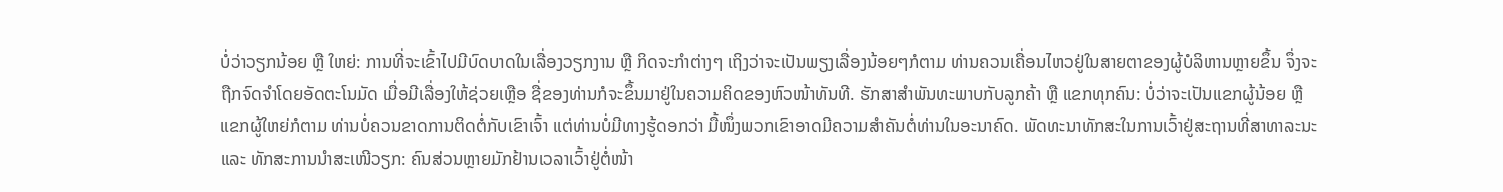ບໍ່ວ່າວຽກນ້ອຍ ຫຼື ໃຫຍ່: ການທີ່ຈະເຂົ້າໄປມີບົດບາດໃນເລື່ອງວຽກງານ ຫຼື ກິດຈະກຳຕ່າງໆ ເຖິງວ່າຈະເປັນພຽງເລື່ອງນ້ອຍໆກໍຕາມ ທ່ານຄວນເຄື່ອນໄຫວຢູ່ໃນສາຍຕາຂອງຜູ້ບໍລິຫານຫຼາຍຂຶ້ນ ຈຶ່ງຈະຖືກຈົດຈໍາໂດຍອັດຕະໂນມັດ ເມື່ອມີເລື່ອງໃຫ້ຊ່ວຍເຫຼືອ ຊື່ຂອງທ່ານກໍຈະຂຶ້ນມາຢູ່ໃນຄວາມຄິດຂອງຫົວໜ້າທັນທີ. ຮັກສາສໍາພັນທະພາບກັບລູກຄ້າ ຫຼື ແຂກທຸກຄົນ: ບໍ່ວ່າຈະເປັນແຂກຜູ້ນ້ອຍ ຫຼື ແຂກຜູ້ໃຫຍ່ກໍຕາມ ທ່ານບໍ່ຄວນຂາດການຕິດຕໍ່ກັບເຂົາເຈົ້າ ແຕ່ທ່ານບໍ່ມີທາງຮູ້ດອກວ່າ ມື້ໜຶ່ງພວກເຂົາອາດມີຄວາມສຳຄັນຕໍ່ທ່ານໃນອະນາຄົດ. ພັດທະນາທັກສະໃນການເວົ້າຢູ່ສະຖານທີ່ສາທາລະນະ ແລະ ທັກສະການນຳສະເໜີວຽກ: ຄົນສ່ວນຫຼາຍມັກຢ້ານເວລາເວົ້າຢູ່ຕໍ່ໜ້າ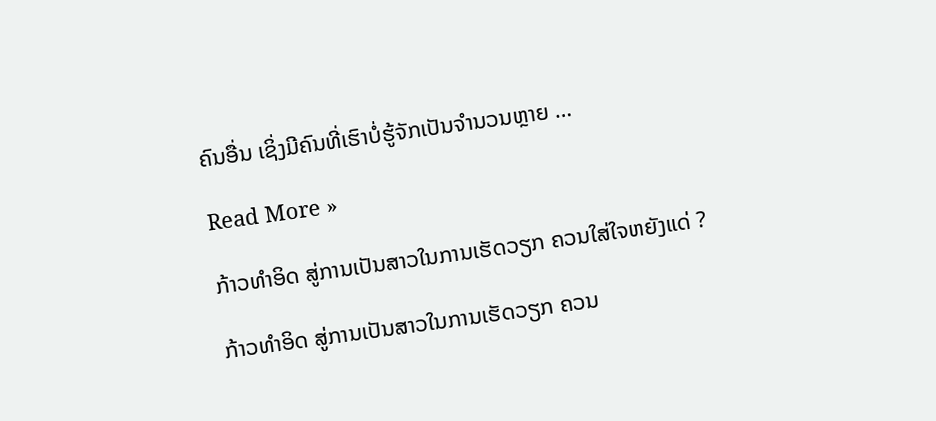ຄົນອື່ນ ເຊິ່ງມີຄົນທີ່ເຮົາບໍ່ຮູ້ຈັກເປັນຈຳນວນຫຼາຍ …

Read More »

ກ້າວທຳອິດ ສູ່ການເປັນສາວໃນການເຮັດວຽກ ຄວນໃສ່ໃຈຫຍັງແດ່ ?

ກ້າວທຳອິດ ສູ່ການເປັນສາວໃນການເຮັດວຽກ ຄວນ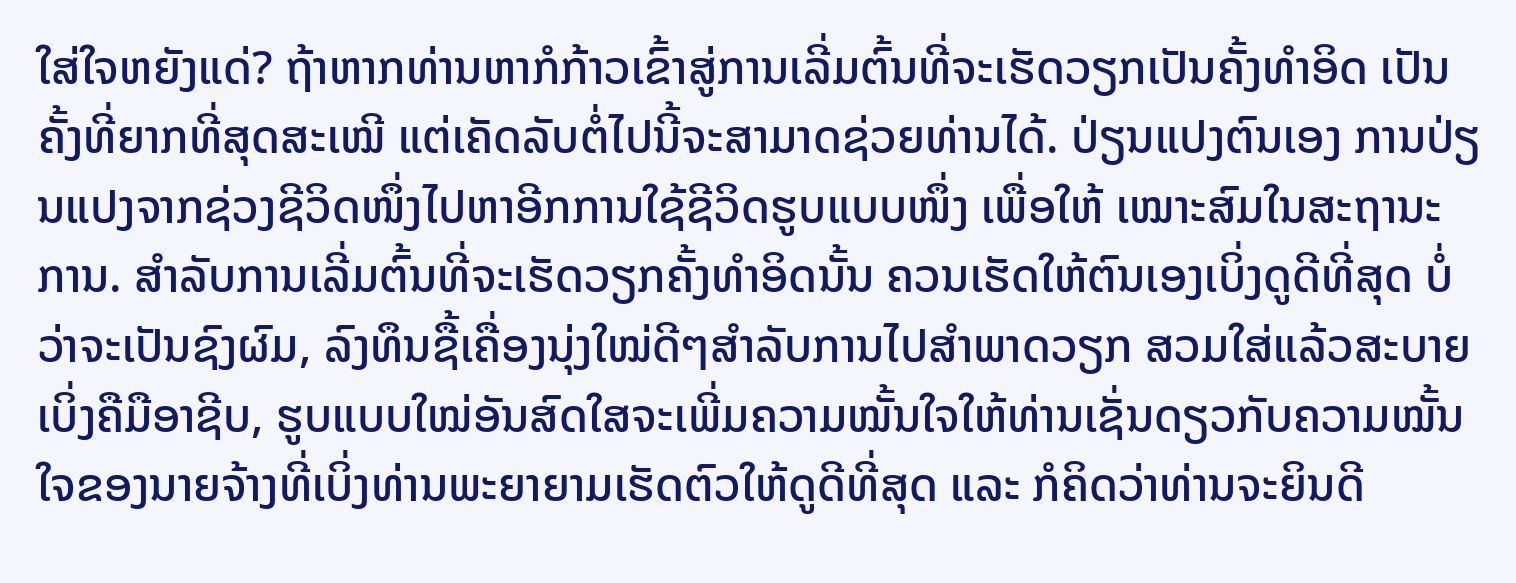ໃສ່ໃຈຫຍັງແດ່? ຖ້າຫາກທ່ານຫາກໍກ້າວເຂົ້າສູ່ການເລີ່ມຕົ້ນທີ່ຈະເຮັດວຽກເປັນຄັ້ງທຳອິດ ເປັນຄັ້ງທີ່ຍາກທີ່ສຸດສະເໝີ ແຕ່ເຄັດລັບຕໍ່ໄປນີ້ຈະສາມາດຊ່ວຍທ່ານໄດ້. ປ່ຽນແປງຕົນເອງ ການປ່ຽນແປງຈາກຊ່ວງຊີວິດໜຶ່ງໄປຫາອີກການໃຊ້ຊີວິດຮູບແບບໜຶ່ງ ເພື່ອໃຫ້ ເໝາະສົມໃນສະຖານະການ. ສໍາລັບການເລີ່ມຕົ້ນທີ່ຈະເຮັດວຽກຄັ້ງທຳອິດນັ້ນ ຄວນເຮັດໃຫ້ຕົນເອງເບິ່ງດູດີທີ່ສຸດ ບໍ່ວ່າຈະເປັນຊົງຜົມ, ລົງທຶນຊື້ເຄື່ອງນຸ່ງໃໝ່ດີໆສຳລັບການໄປສຳພາດວຽກ ສວມໃສ່ແລ້ວສະບາຍເບິ່ງຄືມືອາຊີບ, ຮູບແບບໃໝ່ອັນສົດໃສຈະເພີ່ມຄວາມໝັ້ນໃຈໃຫ້ທ່ານເຊັ່ນດຽວກັບຄວາມໝັ້ນໃຈຂອງນາຍຈ້າງທີ່ເບິ່ງທ່ານພະຍາຍາມເຮັດຕົວໃຫ້ດູດີທີ່ສຸດ ແລະ ກໍຄິດວ່າທ່ານຈະຍິນດີ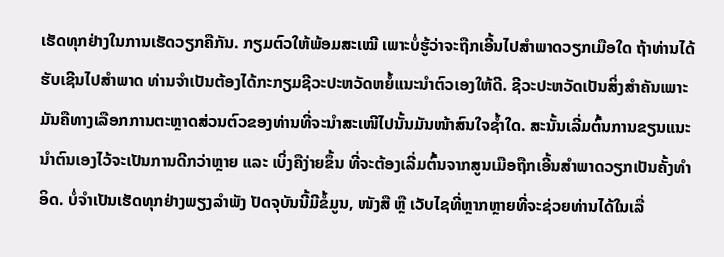ເຮັດທຸກຢ່າງໃນການເຮັດວຽກຄືກັນ. ກຽມຕົວໃຫ້ພ້ອມສະເໝີ ເພາະບໍ່ຮູ້ວ່າຈະຖືກເອີ້ນໄປສຳພາດວຽກເມືອໃດ ຖ້າທ່ານໄດ້ຮັບເຊີນໄປສຳພາດ ທ່ານຈຳເປັນຕ້ອງໄດ້ກະກຽມຊີວະປະຫວັດຫຍໍ້ແນະນຳຕົວເອງໃຫ້ດີ. ຊີວະປະຫວັດເປັນສິ່ງສຳຄັນເພາະມັນຄືທາງເລືອກການຕະຫຼາດສ່ວນຕົວຂອງທ່ານທີ່ຈະນຳສະເໜີໄປນັ້ນມັນໜ້າສົນໃຈຊ້ຳໃດ. ສະນັ້ນເລີ່ມຕົ້ນການຂຽນແນະນຳຕົນເອງໄວ້ຈະເປັນການດີກວ່າຫຼາຍ ແລະ ເບິ່ງຄືງ່າຍຂຶ້ນ ທີ່ຈະຕ້ອງເລີ່ມຕົ້ນຈາກສູນເມືອຖືກເອີ້ນສຳພາດວຽກເປັນຄັ້ງທຳອິດ. ບໍ່ຈຳເປັນເຮັດທຸກຢ່າງພຽງລຳພັງ ປັດຈຸບັນນີ້ມີຂໍ້ມູນ, ໜັງສື ຫຼື ເວັບໄຊທີ່ຫຼາກຫຼາຍທີ່ຈະຊ່ວຍທ່ານໄດ້ໃນເລື່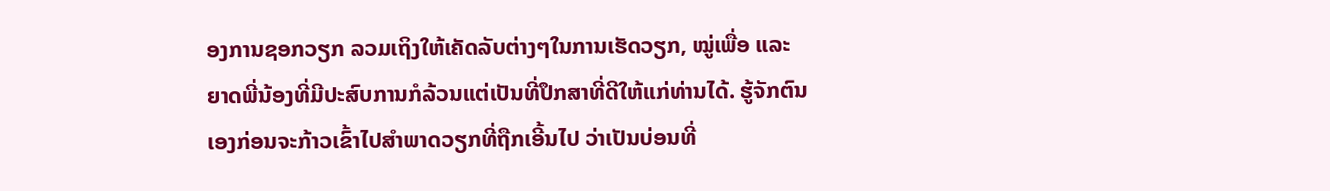ອງການຊອກວຽກ ລວມເຖິງໃຫ້ເຄັດລັບຕ່າງໆໃນການເຮັດວຽກ, ໝູ່ເພື່ອ ແລະ ຍາດພີ່ນ້ອງທີ່ມີປະສົບການກໍລ້ວນແຕ່ເປັນທີ່ປຶກສາທີ່ດີໃຫ້ແກ່ທ່ານໄດ້. ຮູ້ຈັກຕົນເອງກ່ອນຈະກ້າວເຂົ້າໄປສຳພາດວຽກທີ່ຖືກເອີ້ນໄປ ວ່າເປັນບ່ອນທີ່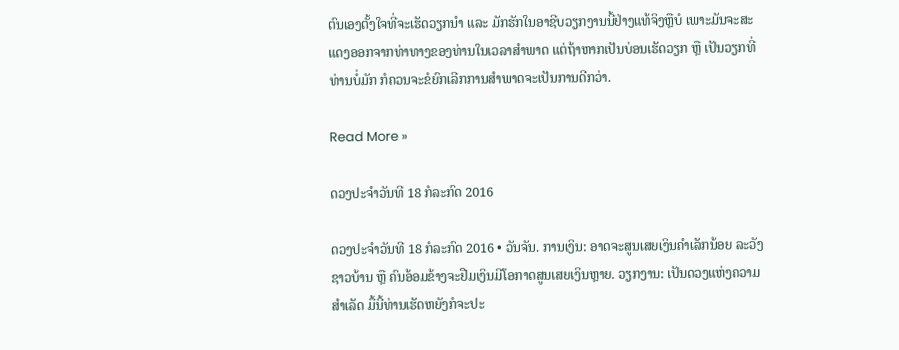ຕົນເອງຕັ້ງໃຈທີ່ຈະເຮັດວຽກນຳ ແລະ ມັກຮັກໃນອາຊີບວຽກງານນີ້ຢ່າງແທ້ຈິງຫຼືບໍ ເພາະມັນຈະສະແດງອອກຈາກທ່າທາງຂອງທ່ານໃນເວລາສຳພາດ ແຕ່ຖ້າຫາກເປັນບ່ອນເຮັດວຽກ ຫຼື ເປັນວຽກທີ່ທ່ານບໍ່ມັກ ກໍຄວນຈະຂໍຍົກເລີກການສຳພາດຈະເປັນການດີກວ່າ.

Read More »

ດວງປະຈໍາວັນທີ 18 ກໍລະກົດ 2016

ດວງປະຈໍາວັນທີ 18 ກໍລະກົດ 2016 • ວັນຈັນ. ການເງິນ: ອາດຈະສູນເສຍເງິນຄໍາເລັກນ້ອຍ ລະວັງຊາວບ້ານ ຫຼື ຄົນອ້ອມຂ້າງຈະຢືມເງິນມີໂອກາດສູນເສຍເງິນຫຼາຍ. ວຽກງານ: ເປັນດວງແຫ່ງຄວາມສໍາເລັດ ມື້ນີ້ທ່ານເຮັດຫຍັງກໍຈະປະ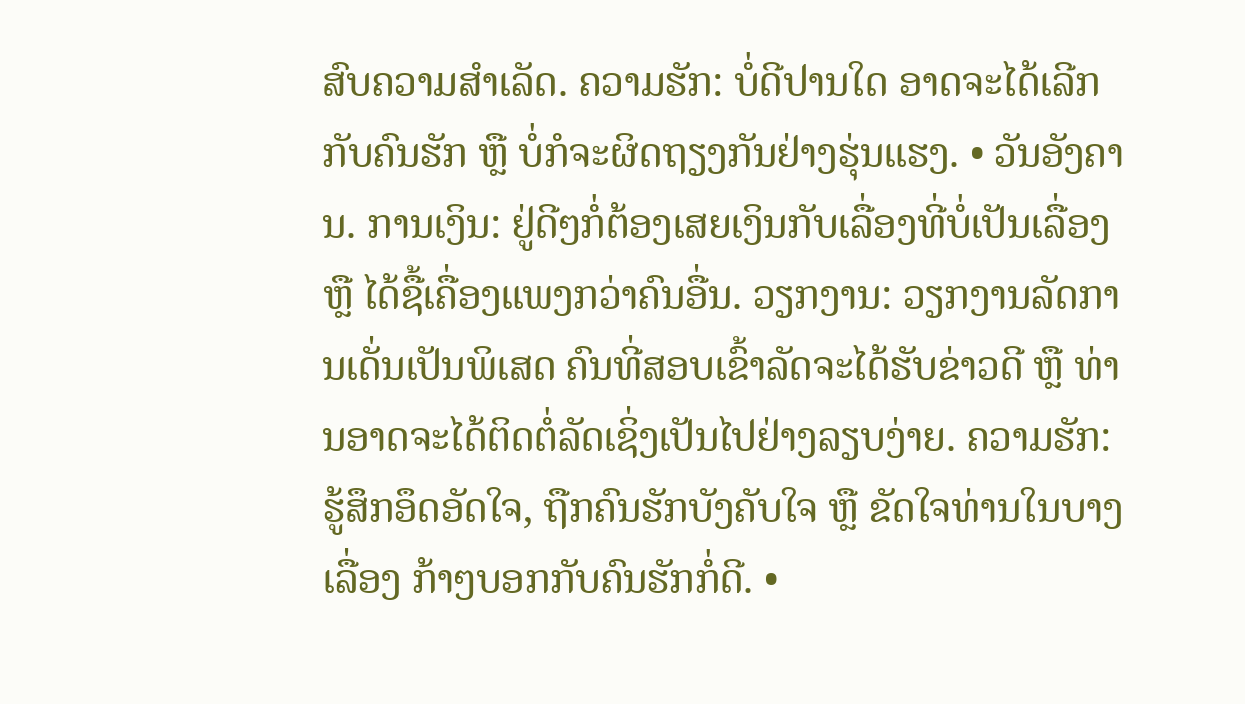ສົບຄວາມສໍາເລັດ. ຄວາມຮັກ: ບໍ່ດີປານໃດ ອາດຈະໄດ້ເລີກກັບຄົນຮັກ ຫຼື ບໍ່ກໍຈະຜິດຖຽງກັນຢ່າງຮຸ່ນແຮງ. • ວັນອັງຄານ. ການເງິນ: ຢູ່ດີໆກໍ່ຕ້ອງເສຍເງິນກັບເລື່ອງທີ່ບໍ່ເປັນເລື່ອງ ຫຼື ໄດ້ຊື້ເຄື່ອງແພງກວ່າຄົນອື່ນ. ວຽກງານ: ວຽກງານລັດການເດັ່ນເປັນພິເສດ ຄົນທີ່ສອບເຂົ້າລັດຈະໄດ້ຮັບຂ່າວດີ ຫຼື ທ່ານອາດຈະໄດ້ຕິດຕໍ່ລັດເຊິ່ງເປັນໄປຢ່າງລຽບງ່າຍ. ຄວາມຮັກ: ຮູ້ສຶກອຶດອັດໃຈ, ຖືກຄົນຮັກບັງຄັບໃຈ ຫຼື ຂັດໃຈທ່ານໃນບາງເລື່ອງ ກ້າໆບອກກັບຄົນຮັກກໍ່ດີ. •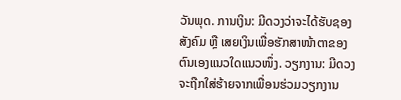ວັນພຸດ. ການເງິນ: ມີດວງວ່າຈະໄດ້ຮັບຊອງສັງຄົມ ຫຼື ເສຍເງິນເພື່ອຮັກສາໜ້າຕາຂອງຕົນເອງແນວໃດແນວໜຶ່ງ. ວຽກງານ: ມີດວງຈະຖືກໃສ່ຮ້າຍຈາກເພື່ອນຮ່ວມວຽກງານ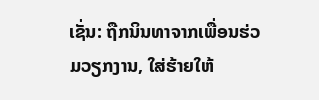ເຊັ່ນ: ຖືກນິນທາຈາກເພື່ອນຮ່ວມວຽກງານ, ໃສ່ຮ້າຍໃຫ້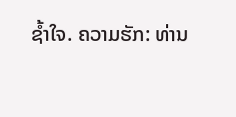ຊໍ້າໃຈ. ຄວາມຮັກ: ທ່ານ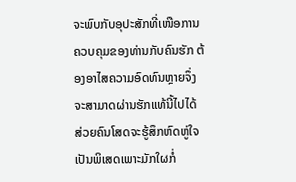ຈະພົບກັບອຸປະສັກທີ່ເໜືອການຄວບຄຸມຂອງທ່ານກັບຄົນຮັກ ຕ້ອງອາໄສຄວາມອົດທົນຫຼາຍຈຶ່ງຈະສາມາດຜ່ານຮັກແທ້ນີ້ໄປໄດ້ ສ່ວຍຄົນໂສດຈະຮູ້ສຶກຫົດຫູ່ໃຈເປັນພິເສດເພາະມັກໃຜກໍ່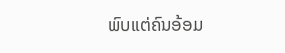ພົບແຕ່ຄົນອ້ອມ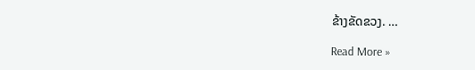ຂ້າງຂັດຂວງ. …

Read More »